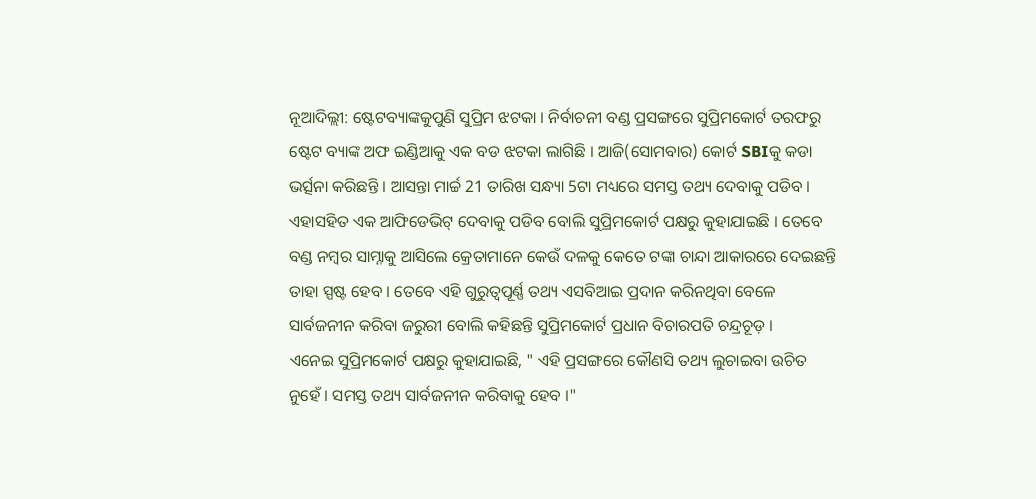ନୂଆଦିଲ୍ଲୀ: ଷ୍ଟେଟବ୍ୟାଙ୍କକୁପୁଣି ସୁପ୍ରିମ ଝଟକା । ନିର୍ବାଚନୀ ବଣ୍ଡ ପ୍ରସଙ୍ଗରେ ସୁପ୍ରିମକୋର୍ଟ ତରଫରୁ ଷ୍ଟେଟ ବ୍ୟାଙ୍କ ଅଫ ଇଣ୍ଡିଆକୁ ଏକ ବଡ ଝଟକା ଲାଗିଛି । ଆଜି(ସୋମବାର) କୋର୍ଟ SBIକୁ କଡା ଭର୍ତ୍ସନା କରିଛନ୍ତି । ଆସନ୍ତା ମାର୍ଚ୍ଚ 21 ତାରିଖ ସନ୍ଧ୍ୟା 5ଟା ମଧ୍ୟରେ ସମସ୍ତ ତଥ୍ୟ ଦେବାକୁ ପଡିବ । ଏହାସହିତ ଏକ ଆଫିଡେଭିଟ୍ ଦେବାକୁ ପଡିବ ବୋଲି ସୁପ୍ରିମକୋର୍ଟ ପକ୍ଷରୁ କୁହାଯାଇଛି । ତେବେ ବଣ୍ଡ ନମ୍ବର ସାମ୍ନାକୁ ଆସିଲେ କ୍ରେତାମାନେ କେଉଁ ଦଳକୁ କେତେ ଟଙ୍କା ଚାନ୍ଦା ଆକାରରେ ଦେଇଛନ୍ତି ତାହା ସ୍ପଷ୍ଟ ହେବ । ତେବେ ଏହି ଗୁରୁତ୍ବପୂର୍ଣ୍ଣ ତଥ୍ୟ ଏସବିଆଇ ପ୍ରଦାନ କରିନଥିବା ବେଳେ ସାର୍ବଜନୀନ କରିବା ଜରୁରୀ ବୋଲି କହିଛନ୍ତି ସୁପ୍ରିମକୋର୍ଟ ପ୍ରଧାନ ବିଚାରପତି ଚନ୍ଦ୍ରଚୂଡ଼ ।
ଏନେଇ ସୁପ୍ରିମକୋର୍ଟ ପକ୍ଷରୁ କୁହାଯାଇଛି, " ଏହି ପ୍ରସଙ୍ଗରେ କୌଣସି ତଥ୍ୟ ଲୁଚାଇବା ଉଚିତ ନୁହେଁ । ସମସ୍ତ ତଥ୍ୟ ସାର୍ବଜନୀନ କରିବାକୁ ହେବ ।"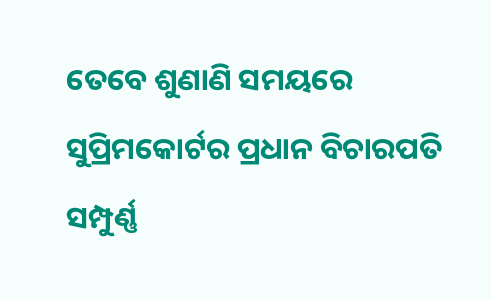ତେବେ ଶୁଣାଣି ସମୟରେ ସୁପ୍ରିମକୋର୍ଟର ପ୍ରଧାନ ବିଚାରପତି ସମ୍ପୁର୍ଣ୍ଣ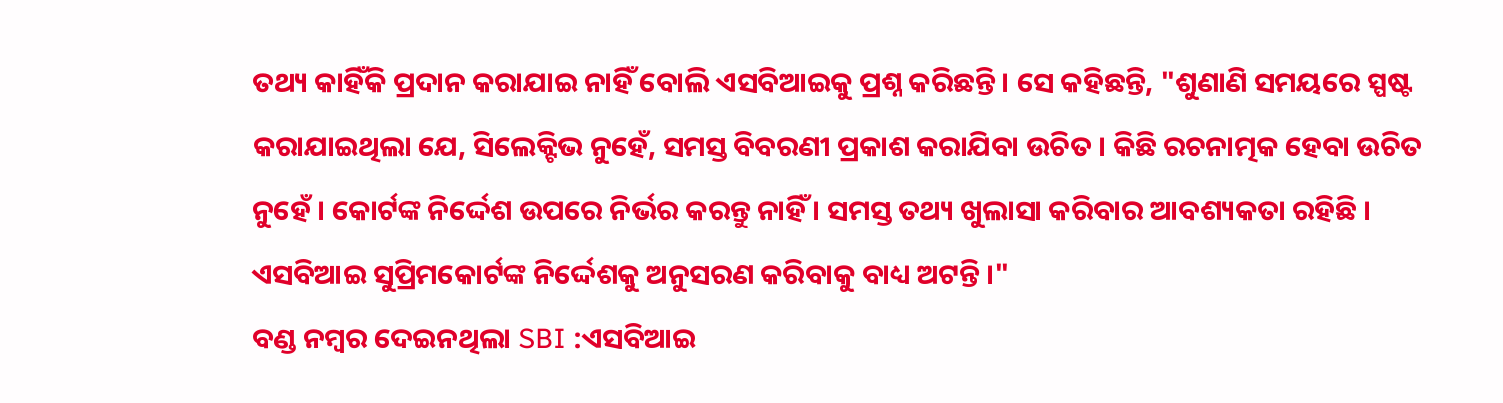ତଥ୍ୟ କାହିଁକି ପ୍ରଦାନ କରାଯାଇ ନାହିଁ ବୋଲି ଏସବିଆଇକୁ ପ୍ରଶ୍ନ କରିଛନ୍ତି । ସେ କହିଛନ୍ତି, "ଶୁଣାଣି ସମୟରେ ସ୍ପଷ୍ଟ କରାଯାଇଥିଲା ଯେ, ସିଲେକ୍ଟିଭ ନୁହେଁ, ସମସ୍ତ ବିବରଣୀ ପ୍ରକାଶ କରାଯିବା ଉଚିତ । କିଛି ରଚନାତ୍ମକ ହେବା ଉଚିତ ନୁହେଁ । କୋର୍ଟଙ୍କ ନିର୍ଦ୍ଦେଶ ଉପରେ ନିର୍ଭର କରନ୍ତୁ ନାହିଁ । ସମସ୍ତ ତଥ୍ୟ ଖୁଲାସା କରିବାର ଆବଶ୍ୟକତା ରହିଛି । ଏସବିଆଇ ସୁପ୍ରିମକୋର୍ଟଙ୍କ ନିର୍ଦ୍ଦେଶକୁ ଅନୁସରଣ କରିବାକୁ ବାଧ୍ୟ ଅଟନ୍ତି ।"
ବଣ୍ଡ ନମ୍ବର ଦେଇନଥିଲା SBI :ଏସବିଆଇ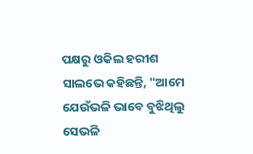ପକ୍ଷରୁ ଓକିଲ ହରୀଶ ସାଲଭେ କହିଛନ୍ତି, "ଆମେ ଯେଉଁଭଳି ଭାବେ ବୁଝିଥିଲୁ ସେଭଳି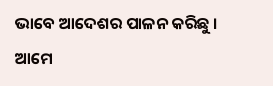ଭାବେ ଆଦେଶର ପାଳନ କରିଛୁ । ଆମେ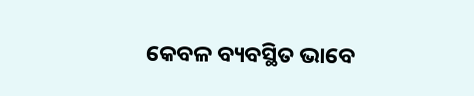କେବଳ ବ୍ୟବସ୍ଥିତ ଭାବେ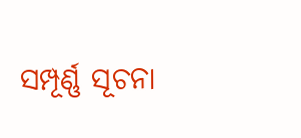ସମ୍ପୂର୍ଣ୍ଣ ସୂଚନା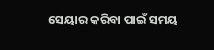ସେୟାର କରିବା ପାଇଁ ସମୟ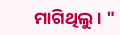ମାଗିଥିଲୁ । "